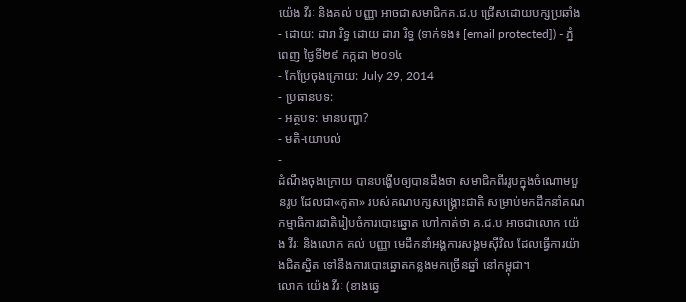យ៉េង វីរៈ និងគល់ បញ្ញា អាចជាសមាជិកគ.ជ.ប ជ្រើសដោយបក្សប្រឆាំង
- ដោយ: ដារា រិទ្ធ ដោយ ដារា រិទ្ធ (ទាក់ទង៖ [email protected]) - ភ្នំពេញ ថ្ងៃទី២៩ កក្កដា ២០១៤
- កែប្រែចុងក្រោយ: July 29, 2014
- ប្រធានបទ:
- អត្ថបទ: មានបញ្ហា?
- មតិ-យោបល់
-
ដំណឹងចុងក្រោយ បានបង្ហើបឲ្យបានដឹងថា សមាជិកពីររូបក្នុងចំណោមបួនរូប ដែលជា«កូតា» របស់គណបក្សសង្គ្រោះជាតិ សម្រាប់មកដឹកនាំគណកម្មាធិការជាតិរៀបចំការបោះឆ្នោត ហៅកាត់ថា គ.ជ.ប អាចជាលោក យ៉េង វីរៈ និងលោក គល់ បញ្ញា មេដឹកនាំអង្គការសង្គមស៊ីវិល ដែលធ្វើការយ៉ាងជិតស្និត ទៅនឹងការបោះឆ្នោតកន្លងមកច្រើនឆ្នាំ នៅកម្ពុជា។
លោក យ៉េង វីរៈ (ខាងឆ្វេ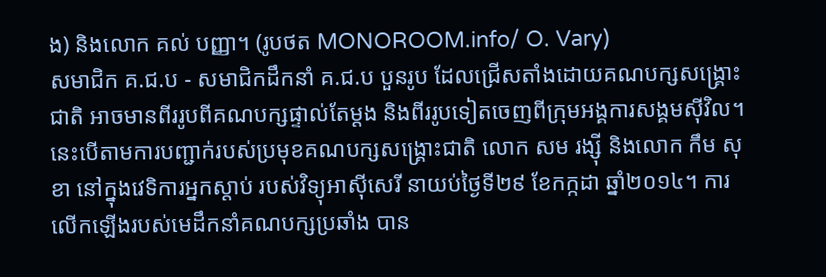ង) និងលោក គល់ បញ្ញា។ (រូបថត MONOROOM.info/ O. Vary)
សមាជិក គ.ជ.ប - សមាជិកដឹកនាំ គ.ជ.ប បួនរូប ដែលជ្រើសតាំងដោយគណបក្សសង្គ្រោះជាតិ អាចមានពីររូបពីគណបក្សផ្ទាល់តែម្ដង និងពីររូបទៀតចេញពីក្រុមអង្គការសង្គមស៊ីវិល។ នេះបើតាមការបញ្ជាក់របស់ប្រមុខគណបក្សសង្គ្រោះជាតិ លោក សម រង្ស៊ី និងលោក កឹម សុខា នៅក្នុងវេទិការអ្នកស្ដាប់ របស់វិទ្យុអាស៊ីសេរី នាយប់ថ្ងៃទី២៩ ខែកក្កដា ឆ្នាំ២០១៤។ ការលើកឡើងរបស់មេដឹកនាំគណបក្សប្រឆាំង បាន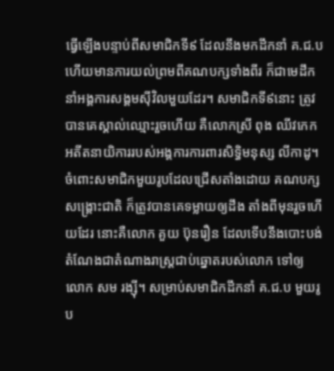ធ្វើឡើងបន្ទាប់ពីសមាជិកទី៩ ដែលនឹងមកដឹកនាំ គ.ជ.ប ហើយមានការយល់ព្រមពីគណបក្សទាំងពីរ ក៏ជាមេដឹកនាំអង្គការសង្គមស៊ីវិលមួយដែរ។ សមាជិកទី៩នោះ ត្រូវបានគេស្គាល់ឈ្មោះរួចហើយ គឺលោកស្រី ពុង ឈីវកេក អតីតនាយិការរបស់អង្គការការពារសិទ្ធិមនុស្ស លីកាដូ។
ចំពោះសមាជិកមួយរូបដែលជ្រើសតាំងដោយ គណបក្សសង្គ្រោះជាតិ ក៏ត្រូវបានគេទម្លាយឲ្យដឹង តាំងពីមុនរួចហើយដែរ នោះគឺលោក គួយ ប៊ុនរឿន ដែលទើបនឹងបោះបង់តំណែងជាតំណាងរាស្ត្រជាប់ឆ្នោតរបស់លោក ទៅឲ្យលោក សម រង្ស៊ី។ សម្រាប់សមាជិកដឹកនាំ គ.ជ.ប មួយរូប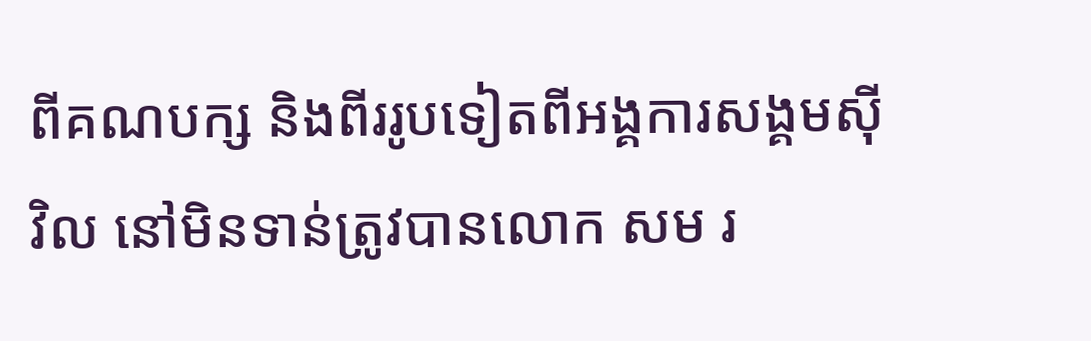ពីគណបក្ស និងពីររូបទៀតពីអង្គការសង្គមស៊ីវិល នៅមិនទាន់ត្រូវបានលោក សម រ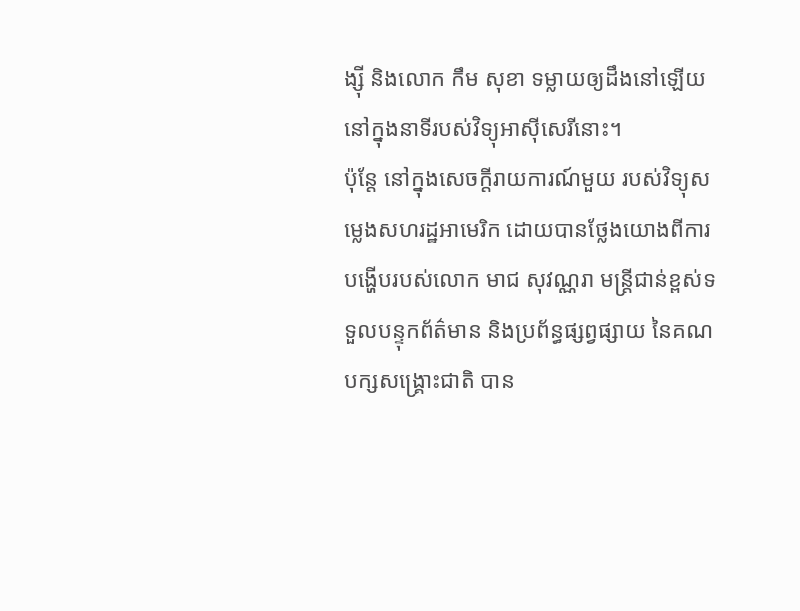ង្ស៊ី និងលោក កឹម សុខា ទម្លាយឲ្យដឹងនៅឡើយ នៅក្នុងនាទីរបស់វិទ្យុអាស៊ីសេរីនោះ។
ប៉ុន្តែ នៅក្នុងសេចក្ដីរាយការណ៍មួយ របស់វិទ្យុសម្លេងសហរដ្ឋអាមេរិក ដោយបានថ្លែងយោងពីការបង្ហើបរបស់លោក មាជ សុវណ្ណរា មន្ត្រីជាន់ខ្ពស់ទទួលបន្ទុកព័ត៌មាន និងប្រព័ន្ធផ្សព្វផ្សាយ នៃគណបក្សសង្គ្រោះជាតិ បាន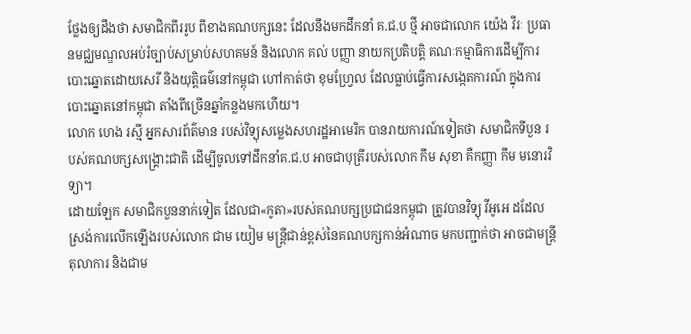ថ្លែងឲ្យដឹងថា សមាជិកពីររូប ពីខាងគណបក្សនេះ ដែលនឹងមកដឹកនាំ គ.ជ.ប ថ្មី អាចជាលោក យ៉េង វីរៈ ប្រធានមជ្ឈមណ្ឌលអប់រំច្បាប់សម្រាប់សហគមន៍ និងលោក គល់ បញ្ញា នាយកប្រតិបត្តិ គណៈកម្មាធិការដើម្បីការបោះឆ្នោតដោយសេរី និងយុត្តិធម៌នៅកម្ពុជា ហៅកាត់ថា ខុមហ្វ្រែល ដែលធ្លាប់ធ្វើការសង្កេតការណ៍ ក្នុងការបោះឆ្នោតនៅកម្ពុជា តាំងពីច្រើនឆ្នាំកន្លងមកហើយ។
លោក ហេង រស្មី អ្នកសារព័ត៌មាន របស់វិទ្យុសម្លេងសហរដ្ឋអាមេរិក បានរាយការណ៍ទៀតថា សមាជិកទីបួន របស់គណបក្សសង្គ្រោះជាតិ ដើម្បីចូលទៅដឹកនាំគ.ជ.ប អាចជាបុត្រីរបស់លោក កឹម សុខា គឺកញ្ញា កឹម មនោរវិទ្យា។
ដោយឡែក សមាជិកបួននាក់ទៀត ដែលជា«កូតា»របស់គណបក្សប្រជាជនកម្ពុជា ត្រូវបានវិទ្យុ វីអូអេ ដដែល ស្រង់ការលើកឡើងរបស់លោក ជាម យៀម មន្ត្រីជាន់ខ្ពស់នៃគណបក្សកាន់អំណាច មកបញ្ជាក់ថា អាចជាមន្ត្រីតុលាការ និងជាម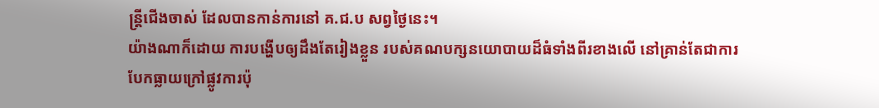ន្ត្រីជើងចាស់ ដែលបានកាន់ការនៅ គ.ជ.ប សព្វថ្ងៃនេះ។
យ៉ាងណាក៏ដោយ ការបង្ហើបឲ្យដឹងតែរៀងខ្លួន របស់គណបក្សនយោបាយដ៏ធំទាំងពីរខាងលើ នៅគ្រាន់តែជាការបែកធ្លាយក្រៅផ្លូវការប៉ុ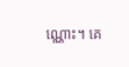ណ្ណោះ។ គេ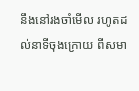នឹងនៅរងចាំមើល រហូតដល់នាទីចុងក្រោយ ពីសមា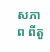សភាព ពីតួ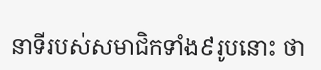នាទីរបស់សមាជិកទាំង៩រូបនោះ ថា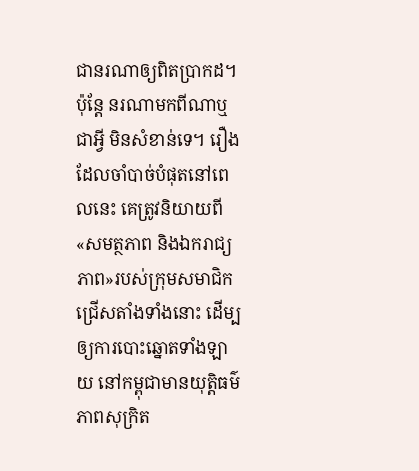ជានរណាឲ្យពិតប្រាកដ។ ប៉ុន្តែ នរណាមកពីណាឬជាអ្វី មិនសំខាន់ទេ។ រឿងដែលចាំបាច់បំផុតនៅពេលនេះ គេត្រូវនិយាយពី«សមត្ថភាព និងឯករាជ្យភាព»របស់ក្រុមសមាជិកជ្រើសតាំងទាំងនោះ ដើម្បឲ្យការបោះឆ្នោតទាំងឡាយ នៅកម្ពុជាមានយុត្តិធម៌ ភាពសុក្រិត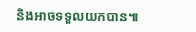និងអាចទទួលយកបាន៕